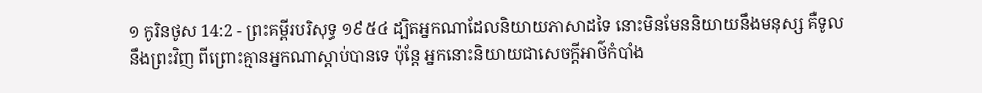១ កូរិនថូស 14:2 - ព្រះគម្ពីរបរិសុទ្ធ ១៩៥៤ ដ្បិតអ្នកណាដែលនិយាយភាសាដទៃ នោះមិនមែននិយាយនឹងមនុស្ស គឺទូលនឹងព្រះវិញ ពីព្រោះគ្មានអ្នកណាស្តាប់បានទេ ប៉ុន្តែ អ្នកនោះនិយាយជាសេចក្ដីអាថ៌កំបាំង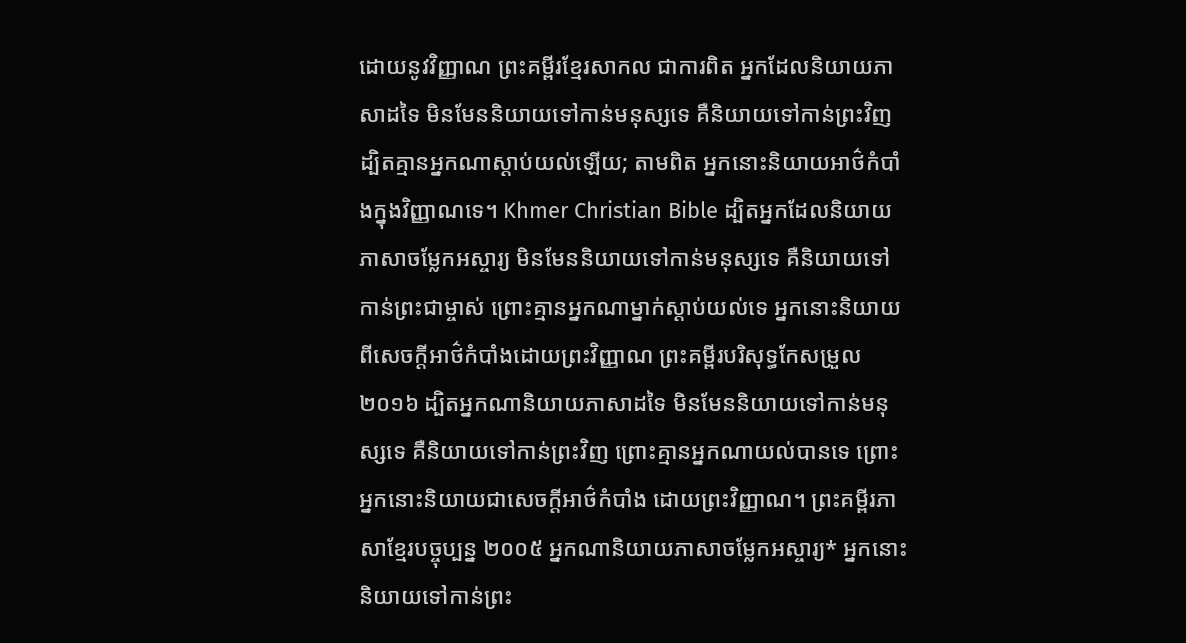ដោយនូវវិញ្ញាណ ព្រះគម្ពីរខ្មែរសាកល ជាការពិត អ្នកដែលនិយាយភាសាដទៃ មិនមែននិយាយទៅកាន់មនុស្សទេ គឺនិយាយទៅកាន់ព្រះវិញ ដ្បិតគ្មានអ្នកណាស្ដាប់យល់ឡើយ; តាមពិត អ្នកនោះនិយាយអាថ៌កំបាំងក្នុងវិញ្ញាណទេ។ Khmer Christian Bible ដ្បិតអ្នកដែលនិយាយភាសាចម្លែកអស្ចារ្យ មិនមែននិយាយទៅកាន់មនុស្សទេ គឺនិយាយទៅកាន់ព្រះជាម្ចាស់ ព្រោះគ្មានអ្នកណាម្នាក់ស្ដាប់យល់ទេ អ្នកនោះនិយាយពីសេចក្ដីអាថ៌កំបាំងដោយព្រះវិញ្ញាណ ព្រះគម្ពីរបរិសុទ្ធកែសម្រួល ២០១៦ ដ្បិតអ្នកណានិយាយភាសាដទៃ មិនមែននិយាយទៅកាន់មនុស្សទេ គឺនិយាយទៅកាន់ព្រះវិញ ព្រោះគ្មានអ្នកណាយល់បានទេ ព្រោះអ្នកនោះនិយាយជាសេចក្តីអាថ៌កំបាំង ដោយព្រះវិញ្ញាណ។ ព្រះគម្ពីរភាសាខ្មែរបច្ចុប្បន្ន ២០០៥ អ្នកណានិយាយភាសាចម្លែកអស្ចារ្យ* អ្នកនោះនិយាយទៅកាន់ព្រះ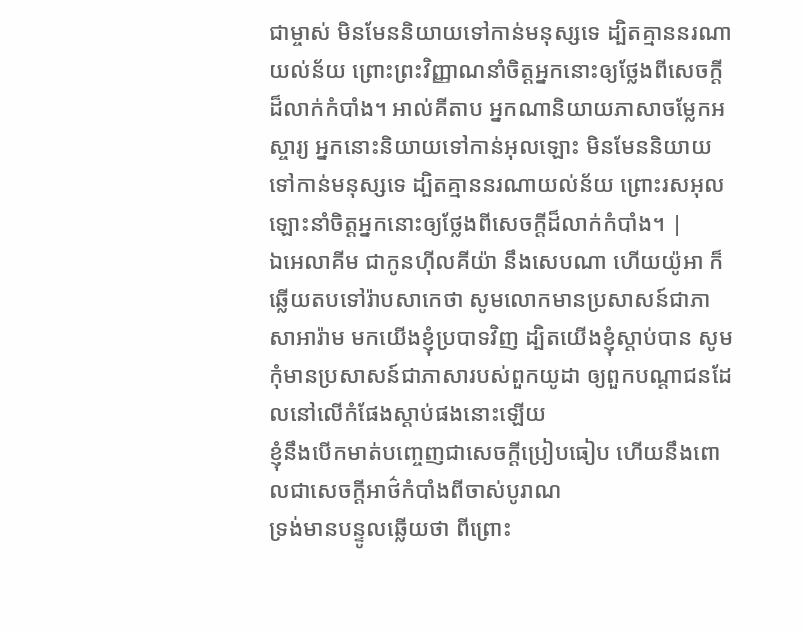ជាម្ចាស់ មិនមែននិយាយទៅកាន់មនុស្សទេ ដ្បិតគ្មាននរណាយល់ន័យ ព្រោះព្រះវិញ្ញាណនាំចិត្តអ្នកនោះឲ្យថ្លែងពីសេចក្ដីដ៏លាក់កំបាំង។ អាល់គីតាប អ្នកណានិយាយភាសាចម្លែកអស្ចារ្យ អ្នកនោះនិយាយទៅកាន់អុលឡោះ មិនមែននិយាយទៅកាន់មនុស្សទេ ដ្បិតគ្មាននរណាយល់ន័យ ព្រោះរសអុលឡោះនាំចិត្ដអ្នកនោះឲ្យថ្លែងពីសេចក្ដីដ៏លាក់កំបាំង។ |
ឯអេលាគីម ជាកូនហ៊ីលគីយ៉ា នឹងសេបណា ហើយយ៉ូអា ក៏ឆ្លើយតបទៅរ៉ាបសាកេថា សូមលោកមានប្រសាសន៍ជាភាសាអារ៉ាម មកយើងខ្ញុំប្របាទវិញ ដ្បិតយើងខ្ញុំស្តាប់បាន សូមកុំមានប្រសាសន៍ជាភាសារបស់ពួកយូដា ឲ្យពួកបណ្តាជនដែលនៅលើកំផែងស្តាប់ផងនោះឡើយ
ខ្ញុំនឹងបើកមាត់បញ្ចេញជាសេចក្ដីប្រៀបធៀប ហើយនឹងពោលជាសេចក្ដីអាថ៌កំបាំងពីចាស់បូរាណ
ទ្រង់មានបន្ទូលឆ្លើយថា ពីព្រោះ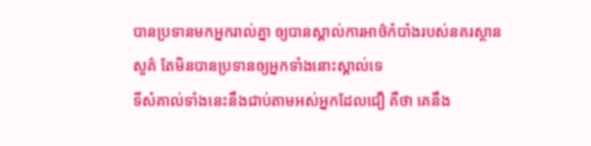បានប្រទានមកអ្នករាល់គ្នា ឲ្យបានស្គាល់ការអាថ៌កំបាំងរបស់នគរស្ថានសួគ៌ តែមិនបានប្រទានឲ្យអ្នកទាំងនោះស្គាល់ទេ
ទីសំគាល់ទាំងនេះនឹងជាប់តាមអស់អ្នកដែលជឿ គឺថា គេនឹង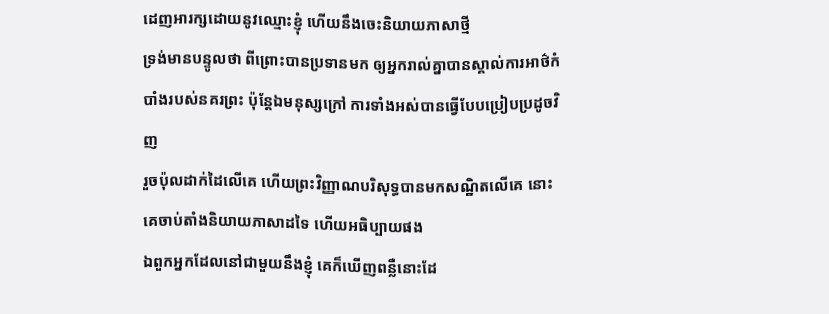ដេញអារក្សដោយនូវឈ្មោះខ្ញុំ ហើយនឹងចេះនិយាយភាសាថ្មី
ទ្រង់មានបន្ទូលថា ពីព្រោះបានប្រទានមក ឲ្យអ្នករាល់គ្នាបានស្គាល់ការអាថ៌កំបាំងរបស់នគរព្រះ ប៉ុន្តែឯមនុស្សក្រៅ ការទាំងអស់បានធ្វើបែបប្រៀបប្រដូចវិញ
រួចប៉ុលដាក់ដៃលើគេ ហើយព្រះវិញ្ញាណបរិសុទ្ធបានមកសណ្ឋិតលើគេ នោះគេចាប់តាំងនិយាយភាសាដទៃ ហើយអធិប្បាយផង
ឯពួកអ្នកដែលនៅជាមួយនឹងខ្ញុំ គេក៏ឃើញពន្លឺនោះដែ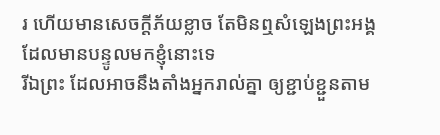រ ហើយមានសេចក្ដីភ័យខ្លាច តែមិនឮសំឡេងព្រះអង្គដែលមានបន្ទូលមកខ្ញុំនោះទេ
រីឯព្រះ ដែលអាចនឹងតាំងអ្នករាល់គ្នា ឲ្យខ្ជាប់ខ្ជួនតាម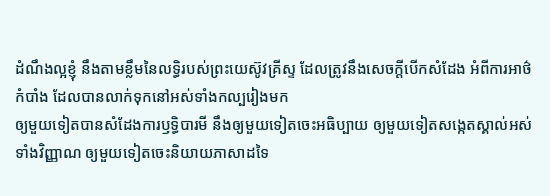ដំណឹងល្អខ្ញុំ នឹងតាមខ្លឹមនៃលទ្ធិរបស់ព្រះយេស៊ូវគ្រីស្ទ ដែលត្រូវនឹងសេចក្ដីបើកសំដែង អំពីការអាថ៌កំបាំង ដែលបានលាក់ទុកនៅអស់ទាំងកល្បរៀងមក
ឲ្យមួយទៀតបានសំដែងការឫទ្ធិបារមី នឹងឲ្យមួយទៀតចេះអធិប្បាយ ឲ្យមួយទៀតសង្កេតស្គាល់អស់ទាំងវិញ្ញាណ ឲ្យមួយទៀតចេះនិយាយភាសាដទៃ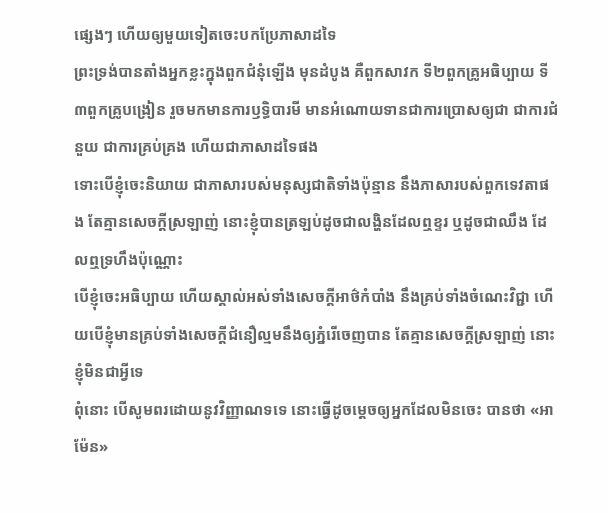ផ្សេងៗ ហើយឲ្យមួយទៀតចេះបកប្រែភាសាដទៃ
ព្រះទ្រង់បានតាំងអ្នកខ្លះក្នុងពួកជំនុំឡើង មុនដំបូង គឺពួកសាវក ទី២ពួកគ្រូអធិប្បាយ ទី៣ពួកគ្រូបង្រៀន រួចមកមានការឫទ្ធិបារមី មានអំណោយទានជាការប្រោសឲ្យជា ជាការជំនួយ ជាការគ្រប់គ្រង ហើយជាភាសាដទៃផង
ទោះបើខ្ញុំចេះនិយាយ ជាភាសារបស់មនុស្សជាតិទាំងប៉ុន្មាន នឹងភាសារបស់ពួកទេវតាផង តែគ្មានសេចក្ដីស្រឡាញ់ នោះខ្ញុំបានត្រឡប់ដូចជាលង្ហិនដែលឮខ្ទរ ឬដូចជាឈឹង ដែលឮទ្រហឹងប៉ុណ្ណោះ
បើខ្ញុំចេះអធិប្បាយ ហើយស្គាល់អស់ទាំងសេចក្ដីអាថ៌កំបាំង នឹងគ្រប់ទាំងចំណេះវិជ្ជា ហើយបើខ្ញុំមានគ្រប់ទាំងសេចក្ដីជំនឿល្មមនឹងឲ្យភ្នំរើចេញបាន តែគ្មានសេចក្ដីស្រឡាញ់ នោះខ្ញុំមិនជាអ្វីទេ
ពុំនោះ បើសូមពរដោយនូវវិញ្ញាណទទេ នោះធ្វើដូចម្តេចឲ្យអ្នកដែលមិនចេះ បានថា «អាម៉ែន»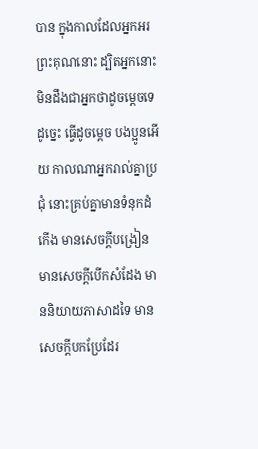បាន ក្នុងកាលដែលអ្នកអរព្រះគុណនោះ ដ្បិតអ្នកនោះមិនដឹងជាអ្នកថាដូចម្តេចទេ
ដូច្នេះ ធ្វើដូចម្តេច បងប្អូនអើយ កាលណាអ្នករាល់គ្នាប្រជុំ នោះគ្រប់គ្នាមានទំនុកដំកើង មានសេចក្ដីបង្រៀន មានសេចក្ដីបើកសំដែង មាននិយាយភាសាដទៃ មានសេចក្ដីបកប្រែដែរ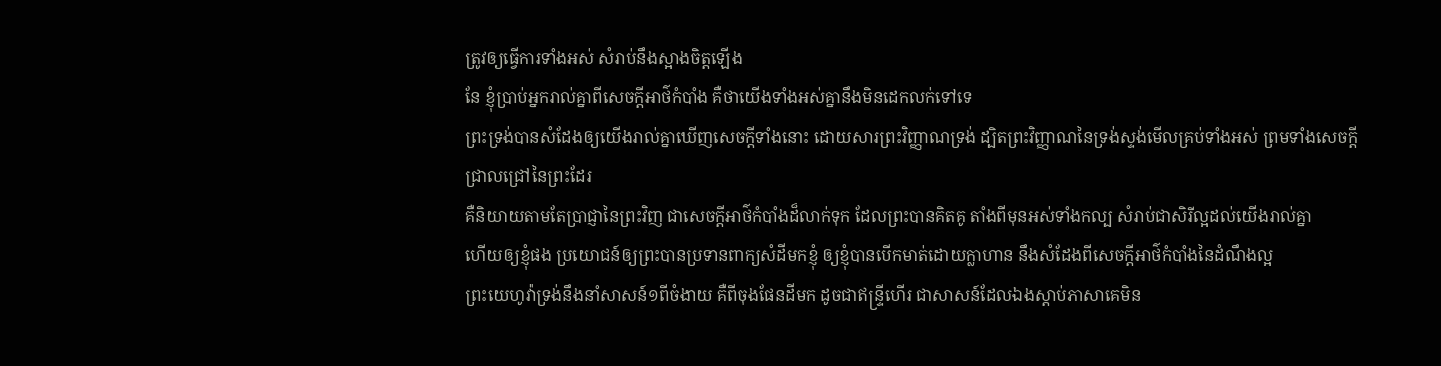ត្រូវឲ្យធ្វើការទាំងអស់ សំរាប់នឹងស្អាងចិត្តឡើង
នែ ខ្ញុំប្រាប់អ្នករាល់គ្នាពីសេចក្ដីអាថ៌កំបាំង គឺថាយើងទាំងអស់គ្នានឹងមិនដេកលក់ទៅទេ
ព្រះទ្រង់បានសំដែងឲ្យយើងរាល់គ្នាឃើញសេចក្ដីទាំងនោះ ដោយសារព្រះវិញ្ញាណទ្រង់ ដ្បិតព្រះវិញ្ញាណនៃទ្រង់ស្ទង់មើលគ្រប់ទាំងអស់ ព្រមទាំងសេចក្ដីជ្រាលជ្រៅនៃព្រះដែរ
គឺនិយាយតាមតែប្រាជ្ញានៃព្រះវិញ ជាសេចក្ដីអាថ៌កំបាំងដ៏លាក់ទុក ដែលព្រះបានគិតគូ តាំងពីមុនអស់ទាំងកល្ប សំរាប់ជាសិរីល្អដល់យើងរាល់គ្នា
ហើយឲ្យខ្ញុំផង ប្រយោជន៍ឲ្យព្រះបានប្រទានពាក្យសំដីមកខ្ញុំ ឲ្យខ្ញុំបានបើកមាត់ដោយក្លាហាន នឹងសំដែងពីសេចក្ដីអាថ៌កំបាំងនៃដំណឹងល្អ
ព្រះយេហូវ៉ាទ្រង់នឹងនាំសាសន៍១ពីចំងាយ គឺពីចុងផែនដីមក ដូចជាឥន្ទ្រីហើរ ជាសាសន៍ដែលឯងស្តាប់ភាសាគេមិន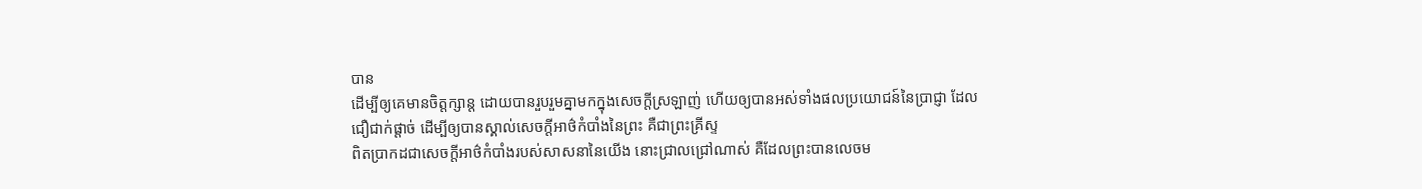បាន
ដើម្បីឲ្យគេមានចិត្តក្សាន្ត ដោយបានរួបរួមគ្នាមកក្នុងសេចក្ដីស្រឡាញ់ ហើយឲ្យបានអស់ទាំងផលប្រយោជន៍នៃប្រាជ្ញា ដែលជឿជាក់ផ្តាច់ ដើម្បីឲ្យបានស្គាល់សេចក្ដីអាថ៌កំបាំងនៃព្រះ គឺជាព្រះគ្រីស្ទ
ពិតប្រាកដជាសេចក្ដីអាថ៌កំបាំងរបស់សាសនានៃយើង នោះជ្រាលជ្រៅណាស់ គឺដែលព្រះបានលេចម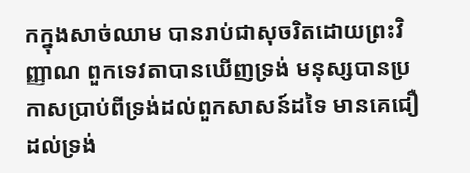កក្នុងសាច់ឈាម បានរាប់ជាសុចរិតដោយព្រះវិញ្ញាណ ពួកទេវតាបានឃើញទ្រង់ មនុស្សបានប្រកាសប្រាប់ពីទ្រង់ដល់ពួកសាសន៍ដទៃ មានគេជឿដល់ទ្រង់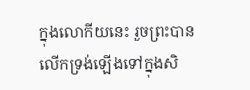ក្នុងលោកីយនេះ រួចព្រះបានលើកទ្រង់ឡើងទៅក្នុងសិ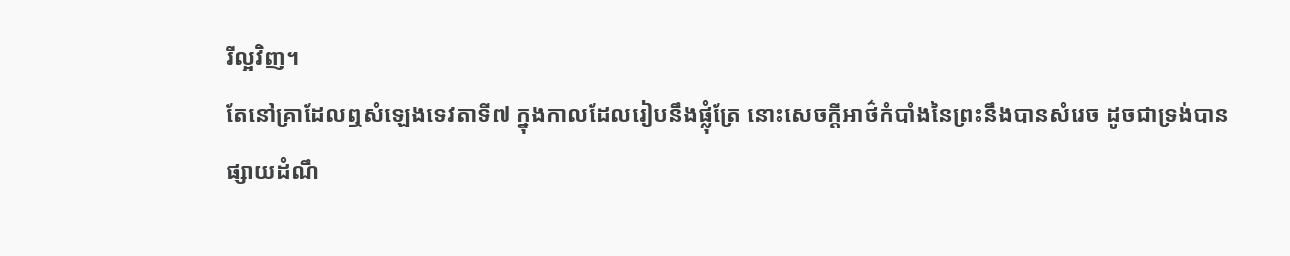រីល្អវិញ។
តែនៅគ្រាដែលឮសំឡេងទេវតាទី៧ ក្នុងកាលដែលរៀបនឹងផ្លុំត្រែ នោះសេចក្ដីអាថ៌កំបាំងនៃព្រះនឹងបានសំរេច ដូចជាទ្រង់បានផ្សាយដំណឹ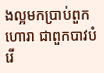ងល្អមកប្រាប់ពួកហោរា ជាពួកបាវបំរើ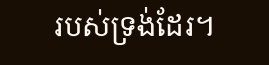របស់ទ្រង់ដែរ។